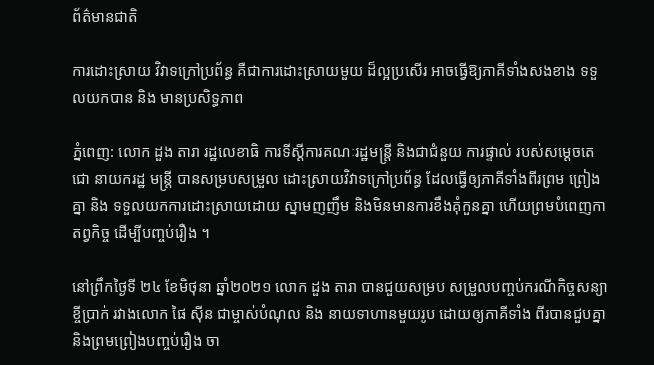ព័ត៌មានជាតិ

ការដោះស្រាយ វិវាទក្រៅប្រព័ន្ធ គឺជាការដោះស្រាយមួយ ដ៏ល្អប្រសើរ អាចធ្វើឱ្យភាគីទាំងសងខាង ទទួលយកបាន និង មានប្រសិទ្ធភាព

ភ្នំពេញ: លោក ដួង តារា រដ្ឋលេខាធិ ការទីស្ដីការគណៈរដ្ឋមន្ត្រី និងជាជំនួយ ការផ្ទាល់ របស់សម្ដេចតេជោ នាយករដ្ឋ មន្ត្រី បានសម្របសម្រួល ដោះស្រាយវិវាទក្រៅប្រព័ន្ធ ដែលធ្វើឲ្យភាគីទាំងពីរព្រម ព្រៀងគ្នា និង ទទួលយកការដោះស្រាយដោយ ស្នាមញញឹម និងមិនមានការខឹងគុំកួនគ្នា ហើយព្រមបំពេញកាតព្វកិច្ច ដើម្បីបញ្ចប់រឿង ។

នៅព្រឹកថ្ងៃទី ២៤ ខែមិថុនា ឆ្នាំ២០២១ លោក ដួង តារា បានជួយសម្រប សម្រួលបញ្ចប់ករណីកិច្ចសន្យាខ្ចីប្រាក់ រវាងលោក ផៃ ស៊ីន ជាម្ចាស់បំណុល និង នាយទាហានមួយរូប ដោយឲ្យភាគីទាំង ពីរបានជួបគ្នា និងព្រមព្រៀងបញ្ចប់រឿង ចា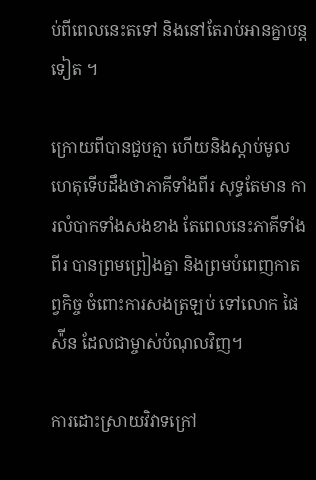ប់ពីពេលនេះតទៅ និងនៅតែរាប់អានគ្នាបន្តទៀត ។

ក្រោយពីបានជួបគ្មា ហើយនិងស្ដាប់មូល ហេតុទើបដឹងថាភាគីទាំងពីរ សុទ្ធតែមាន ការលំបាកទាំងសងខាង តែពេលនេះភាគីទាំងពីរ បានព្រមព្រៀងគ្នា និងព្រមបំពេញកាតព្វកិច្ច ចំពោះការសងត្រឡប់ ទៅលោក ផៃ ស៉ីន ដែលជាម្ចាស់បំណុលវិញ។

ការដោះស្រាយវិវាទក្រៅ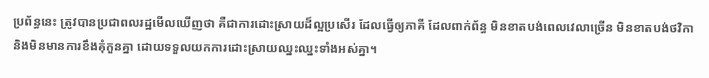ប្រព័ន្ធនេះ ត្រូវបានប្រជាពលរដ្ឋមើលឃើញថា គឺជាការដោះស្រាយដ៏ល្អប្រសើរ ដែលធ្វើឲ្យភាគី ដែលពាក់ព័ន្ធ មិនខាតបង់ពេលវេលាច្រើន មិនខាតបង់ថវិកា និងមិនមានការខឹងគុំកួនគ្នា ដោយទទួលយកការដោះស្រាយឈ្នះឈ្នះទាំងអស់គ្នា។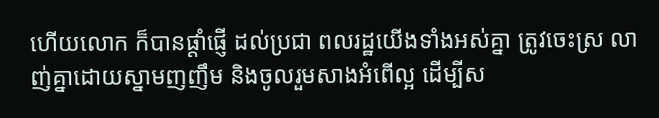ហើយលោក ក៏បានផ្ដាំផ្ញើ ដល់ប្រជា ពលរដ្ឋយើងទាំងអស់គ្នា ត្រូវចេះស្រ លាញ់គ្នាដោយស្នាមញញឹម និងចូលរួមសាងអំពើល្អ ដើម្បីស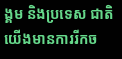ង្គម និងប្រទេស ជាតិយើងមានការរីកច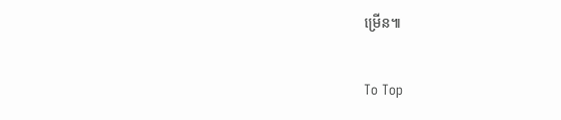ម្រើន៕

To Top